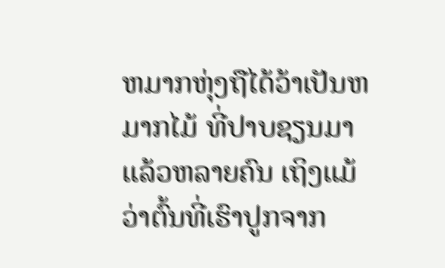ຫມາກຫຸ່ງຖືໄດ້ວ້າເປັນຫມາກໄມ້ ທີ່ປາບຊຽນມາແລ້ວຫລາຍຄົນ ເຖິງແມ້ວ່າຕົ້ນທີ່ເຮົາປູກຈາກ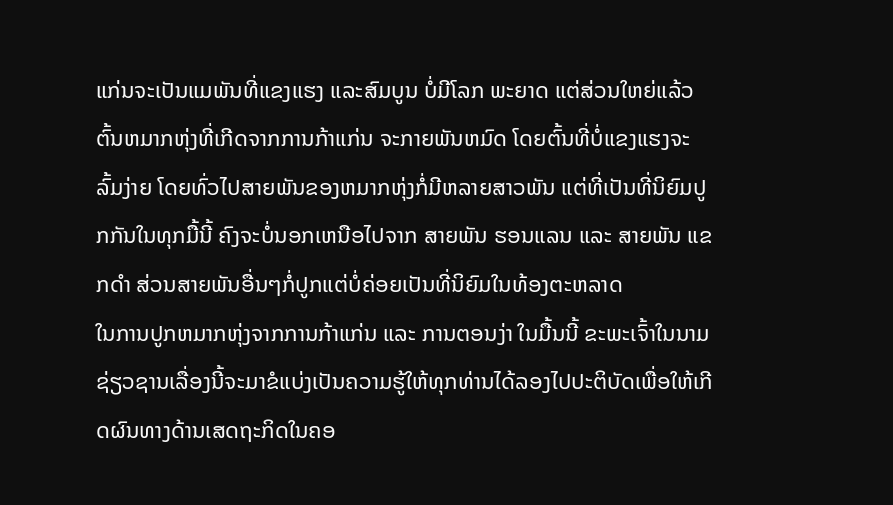ແກ່ນຈະເປັນແມພັນທີ່ແຂງແຮງ ແລະສົມບູນ ບໍ່ມີໂລກ ພະຍາດ ແຕ່ສ່ວນໃຫຍ່ແລ້ວ ຕົ້ນຫມາກຫຸ່ງທີ່ເກີດຈາກການກ້າແກ່ນ ຈະກາຍພັນຫມົດ ໂດຍຕົ້ນທີ່ບໍ່ແຂງແຮງຈະລົ້ມງ່າຍ ໂດຍທົ່ວໄປສາຍພັນຂອງຫມາກຫຸ່ງກໍ່ມີຫລາຍສາວພັນ ແຕ່ທີ່ເປັນທີ່ນິຍົມປູກກັນໃນທຸກມື້ນີ້ ຄົງຈະບໍ່ນອກເຫນືອໄປຈາກ ສາຍພັນ ຮອນແລນ ແລະ ສາຍພັນ ແຂກດຳ ສ່ວນສາຍພັນອື່ນໆກໍ່ປູກແຕ່ບໍ່ຄ່ອຍເປັນທີ່ນິຍົມໃນທ້ອງຕະຫລາດ
ໃນການປູກຫມາກຫຸ່ງຈາກການກ້າແກ່ນ ແລະ ການຕອນງ່າ ໃນມື້ນນີ້ ຂະພະເຈົ້າໃນນາມ ຊ່ຽວຊານເລື່ອງນີ້ຈະມາຂໍແບ່ງເປັນຄວາມຮູ້ໃຫ້ທຸກທ່ານໄດ້ລອງໄປປະຕິບັດເພື່ອໃຫ້ເກີດຜົນທາງດ້ານເສດຖະກິດໃນຄອ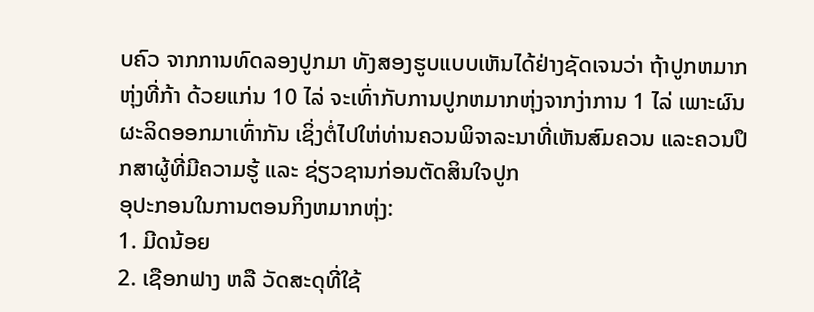ບຄົວ ຈາກການທົດລອງປູກມາ ທັງສອງຮູບແບບເຫັນໄດ້ຢ່າງຊັດເຈນວ່າ ຖ້າປູກຫມາກຫຸ່ງທີ່ກ້າ ດ້ວຍແກ່ນ 10 ໄລ່ ຈະເທົ່າກັບການປູກຫມາກຫຸ່ງຈາກງ່າການ 1 ໄລ່ ເພາະຜົນຜະລິດອອກມາເທົ່າກັນ ເຊິ່ງຕໍ່ໄປໃຫ່ທ່ານຄວນພິຈາລະນາທີ່ເຫັນສົມຄວນ ແລະຄວນປຶກສາຜູ້ທີ່ມີຄວາມຮູ້ ແລະ ຊ່ຽວຊານກ່ອນຕັດສິນໃຈປູກ
ອຸປະກອນໃນການຕອນກິງຫມາກຫຸ່ງ:
1. ມີດນ້ອຍ
2. ເຊືອກຟາງ ຫລື ວັດສະດຸທີ່ໃຊ້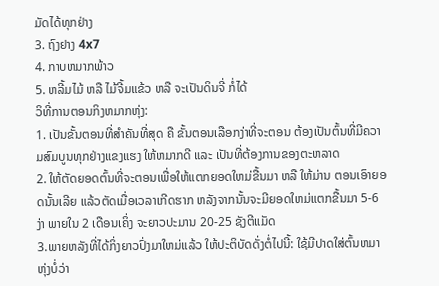ມັດໄດ້ທຸກຢ່າງ
3. ຖົງຢາງ 4x7
4. ກາບຫມາກພ້າວ
5. ຫລີ້ມໄມ້ ຫລື ໄມ້ຈີ້ມແຂ້ວ ຫລື ຈະເປັນດິນຈີ່ ກໍ່ໄດ້
ວິທີ່ການຕອນກິງຫມາກຫຸ່ງ:
1. ເປັນຂັ້ນຕອນທີ່ສຳຄັນທີ່ສຸດ ຄື ຂັ້ນຕອນເລືອກງ່າທີ່ຈະຕອນ ຕ້ອງເປັນຕົ້ນທີ່ມີຄວາມສົມບູນທຸກຢ່າງແຂງແຮງ ໃຫ້ຫມາກດີ ແລະ ເປັນທີ່ຕ້ອງການຂອງຕະຫລາດ
2. ໃຫ້ຕັດຍອດຕົ້ນທີ່ຈະຕອນເພື່ອໃຫ້ແຕກຍອດໃຫມ່ຂື້ນມາ ຫລື ໃຫ້ມ່ານ ຕອນເອົາຍອດນັ້ນເລີຍ ແລ້ວຕັດເມື່ອເວລາເກີດຮາກ ຫລັງຈາກນັ້ນຈະມີຍອດໃຫມ່ແຕກຂື້ນມາ 5-6 ງ່າ ພາຍໃນ 2 ເດືອນເຄິ່ງ ຈະຍາວປະມານ 20-25 ຊັງຕີແມັດ
3.ພາຍຫລັງທີ່ໄດ້ກິ່ງຍາວປົ່ງມາໃຫມ່ແລ້ວ ໃຫ້ປະຕິບັດດັ່ງຕໍ່ໄປນີ້: ໃຊ້ມີປາດໃສ່ຕົ້ນຫມາຫຸ່ງບໍ່ວ່າ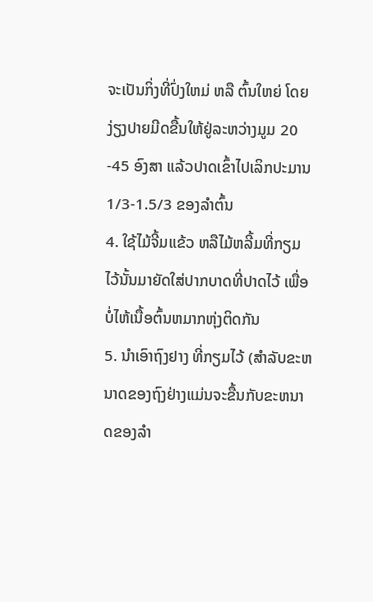ຈະເປັນກິ່ງທີ່ປົ່ງໃຫມ່ ຫລື ຕົ້ນໃຫຍ່ ໂດຍງ່ຽງປາຍມີດຂື້ນໃຫ້ຢູ່ລະຫວ່າງມູມ 20 -45 ອົງສາ ແລ້ວປາດເຂົ້າໄປເລິກປະມານ 1/3-1.5/3 ຂອງລຳຕົ້ນ
4. ໃຊ້ໄມ້ຈີ້ມແຂ້ວ ຫລືໄມ້ຫລີ້ມທີ່ກຽມໄວ້ນັ້ນມາຍັດໃສ່ປາກບາດທີ່ປາດໄວ້ ເພື່ອບໍ່ໄຫ້ເນື້ອຕົ້ນຫມາກຫຸ່ງຕິດກັນ
5. ນຳເອົາຖົງຢາງ ທີ່ກຽມໄວ້ (ສຳລັບຂະຫນາດຂອງຖົງຢ່າງແມ່ນຈະຂື້ນກັບຂະຫນາດຂອງລຳ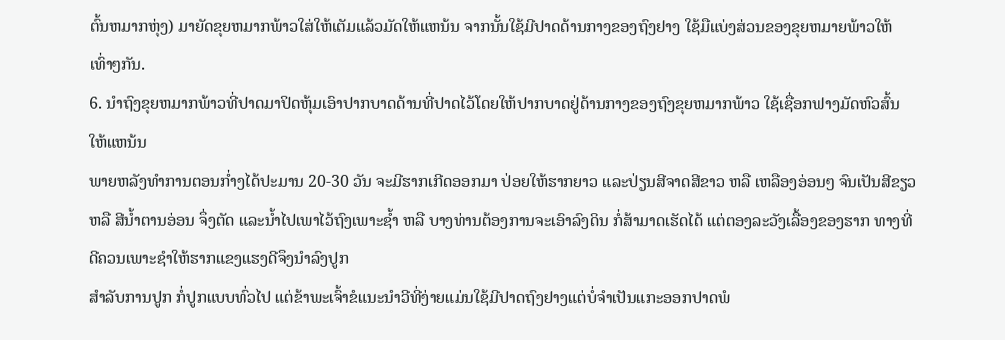ຕົ້ນຫມາກຫຸ່ງ) ມາຍັດຂຸຍຫມາກພ້າວໃສ່ໃຫ້ເຕັມແລ້ວມັດໃຫ້ແຫນ້ນ ຈາກນັ້ນໃຊ້ມີປາດດ້ານກາງຂອງຖົງຢາງ ໃຊ້ມືແບ່ງສ່ວນຂອງຂຸຍຫມາຍພ້າວໃຫ້ເທົ່າໆກັນ.
6. ນຳຖົງຂຸຍຫມາກພ້າວທີ່ປາດມາປິດຫຸ້ມເອົາປາກບາດດ້ານທີ່ປາດໄວ້ໂດຍໃຫ້ປາກບາດຢູ່ດ້ານກາງຂອງຖົງຂຸຍຫມາກພ້າວ ໃຊ້ເຊື່ອກຟາງມັດຫົວສົ້ນໃຫ້ແຫນ້ນ
ພາຍຫລັງທຳການຕອນກ່ຳງໄດ້ປະມານ 20-30 ວັນ ຈະມີຮາກເກີດອອກມາ ປ່ອຍໃຫ້ຮາກຍາວ ແລະປ່ຽນສີຈາດສີຂາວ ຫລື ເຫລືອງອ່ອນໆ ຈົນເປັນສີຂຽວ ຫລື ສີນ້ຳຕານອ່ອນ ຈຶ່ງຕັດ ແລະນ້ຳໄປເພາໄວ້ຖົງເພາະຊ້ຳ ຫລື ບາງທ່ານຕ້ອງການຈະເອົາລົງດິນ ກໍ່ສ້າມາດເຮັດໄດ້ ແຕ່ຕອງລະວັງເລື້ອງຂອງຮາກ ທາງທີ່ດີຄວນເພາະຊຳໃຫ້ຮາກແຂງແຮງດີຈຶງນຳລົງປູກ
ສຳລັບການປູກ ກໍ່ປູກແບບທົ່ວໄປ ແຕ່ຂ້າພະເຈົ້າຂໍແນະນຳວີທີ່ງ່າຍແມ່ນໃຊ້ມີປາດຖົງຢາງແຕ່ບໍ່ຈຳເປັນແກະອອກປາດພໍ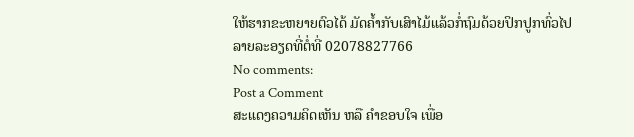ໃຫ້ຮາກຂະຫຍາຍຕົວໄດ້ ມັດຄ້ຳກັບເສົາໄມ້ແລ້ວກໍ່ຖົມດ້ວຍປິກປູກທົ່ວໄປ
ລາຍລະອຽດທີ່ຕໍ່ທີ່ 02078827766
No comments:
Post a Comment
ສະແດງຄວາມຄິດເຫັນ ຫລື ຄຳຂອບໃຈ ເພື່ອ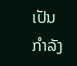ເປັນກຳລັງ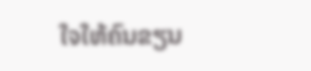ໃຈໃຫ້ຄົນຂຽນ